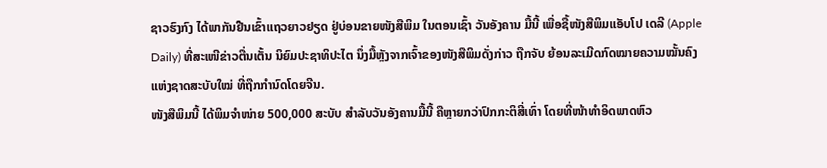ຊາວຮົງກົງ ໄດ້ພາກັນຢືນເຂົ້າແຖວຍາວຢຽດ ຢູ່ບ່ອນຂາຍໜັງສືພິມ ໃນຕອນເຊົ້າ ວັນອັງຄານ ມື້ນີ້ ເພື່ອຊື້ໜັງສືພິມແອັບໂປ ເດລີ (Apple Daily) ທີ່ສະເໜີຂ່າວຕື່ນເຕັ້ນ ນິຍົມປະຊາທິປະໄຕ ນຶ່ງມື້ຫຼັງຈາກເຈົ້າຂອງໜັງສືພິມດັ່ງກ່າວ ຖືກຈັບ ຍ້ອນລະເມີດກົດໝາຍຄວາມໝັ້ນຄົງແຫ່ງຊາດສະບັບໃໝ່ ທີ່ຖືກກຳນົດໂດຍຈີນ.
ໜັງສືພິມນີ້ ໄດ້ພິມຈຳໜ່າຍ 500,000 ສະບັບ ສຳລັບວັນອັງຄານມື້ນີ້ ຄືຫຼາຍກວ່າປົກກະຕິສີ່ເທົ່າ ໂດຍທີ່ໜ້າທຳອິດພາດຫົວ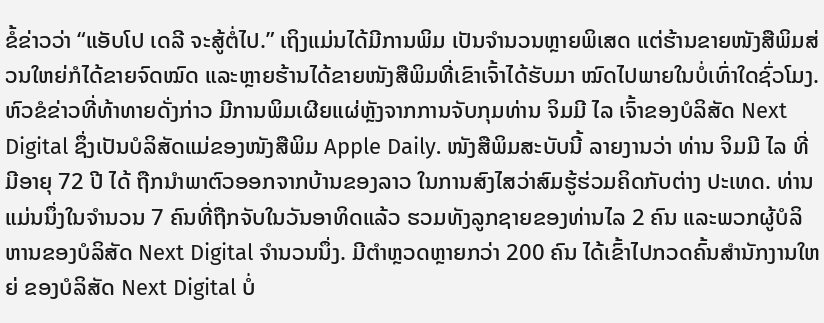ຂໍ້ຂ່າວວ່າ “ແອັບໂປ ເດລີ ຈະສູ້ຕໍ່ໄປ.” ເຖິງແມ່ນໄດ້ມີການພິມ ເປັນຈຳນວນຫຼາຍພິເສດ ແຕ່ຮ້ານຂາຍໜັງສືພິມສ່ວນໃຫຍ່ກໍໄດ້ຂາຍຈົດໝົດ ແລະຫຼາຍຮ້ານໄດ້ຂາຍໜັງສືພິມທີ່ເຂົາເຈົ້າໄດ້ຮັບມາ ໝົດໄປພາຍໃນບໍ່ເທົ່າໃດຊົ່ວໂມງ.
ຫົວຂໍຂ່າວທີ່ທ້າທາຍດັ່ງກ່າວ ມີການພິມເຜີຍແຜ່ຫຼັງຈາກການຈັບກຸມທ່ານ ຈິມມີ ໄລ ເຈົ້າຂອງບໍລິສັດ Next Digital ຊຶ່ງເປັນບໍລິສັດແມ່ຂອງໜັງສືພິມ Apple Daily. ໜັງສືພິມສະບັບນີ້ ລາຍງານວ່າ ທ່ານ ຈິມມີ ໄລ ທີ່ມີອາຍຸ 72 ປີ ໄດ້ ຖືກນຳພາຕົວອອກຈາກບ້ານຂອງລາວ ໃນການສົງໄສວ່າສົມຮູ້ຮ່ວມຄິດກັບຕ່າງ ປະເທດ. ທ່ານແມ່ນນຶ່ງໃນຈຳນວນ 7 ຄົນທີ່ຖືກຈັບໃນວັນອາທິດແລ້ວ ຮວມທັງລູກຊາຍຂອງທ່ານໄລ 2 ຄົນ ແລະພວກຜູ້ບໍລິຫານຂອງບໍລິສັດ Next Digital ຈໍານວນນຶ່ງ. ມີຕຳຫຼວດຫຼາຍກວ່າ 200 ຄົນ ໄດ້ເຂົ້າໄປກວດຄົ້ນສໍານັກງານໃຫຍ່ ຂອງບໍລິສັດ Next Digital ບໍ່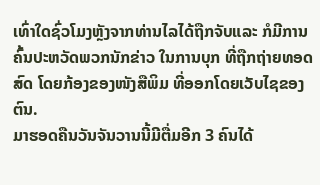ເທົ່າໃດຊົ່ວໂມງຫຼັງຈາກທ່ານໄລໄດ້ຖືກຈັບແລະ ກໍມີການຄົ້ນປະຫວັດພວກນັກຂ່າວ ໃນການບຸກ ທີ່ຖືກຖ່າຍທອດສົດ ໂດຍກ້ອງຂອງໜັງສືພິມ ທີ່ອອກໂດຍເວັບໄຊຂອງຕົນ.
ມາຮອດຄືນວັນຈັນວານນີ້ມີຕື່ມອີກ 3 ຄົນໄດ້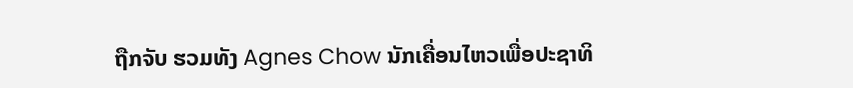ຖືກຈັບ ຮວມທັງ Agnes Chow ນັກເຄື່ອນໄຫວເພື່ອປະຊາທິ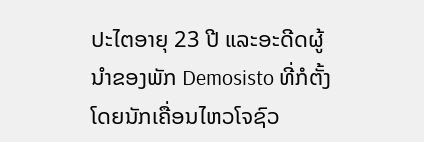ປະໄຕອາຍຸ 23 ປີ ແລະອະດີດຜູ້ນຳຂອງພັກ Demosisto ທີ່ກໍຕັ້ງໂດຍນັກເຄື່ອນໄຫວໂຈຊົວ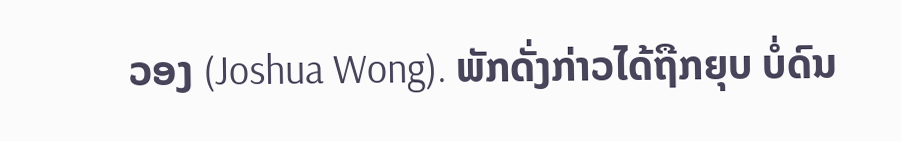ວອງ (Joshua Wong). ພັກດັ່ງກ່າວໄດ້ຖືກຍຸບ ບໍ່ດົນ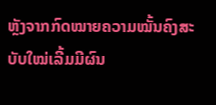ຫຼັງຈາກກົດໝາຍຄວາມໝັ້ນຄົງສະບັບໃໝ່ເລີ້ມມີຜົນ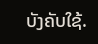ບັງຄັບໃຊ້.